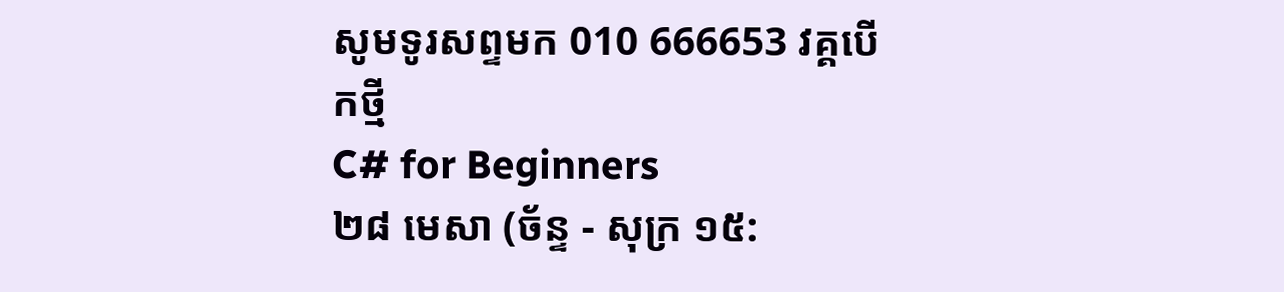សូមទូរសព្ទមក 010 666653 វគ្គបើកថ្មី
C# for Beginners
២៨ មេសា (ច័ន្ទ - សុក្រ ១៥: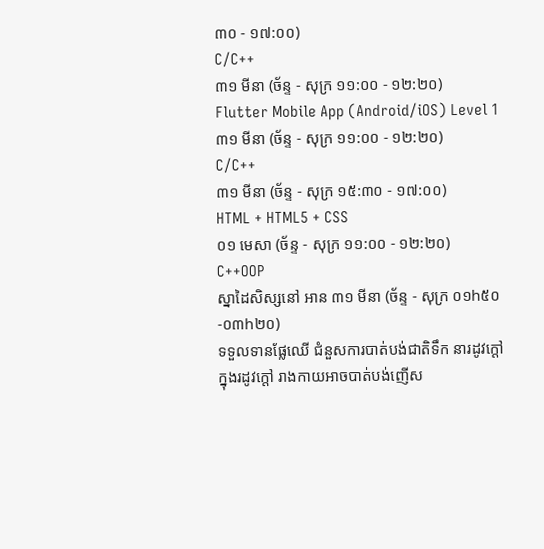៣០ - ១៧:០០)
C/C++
៣១ មីនា (ច័ន្ទ - សុក្រ ១១:០០ - ១២:២០)
Flutter Mobile App (Android/iOS) Level 1
៣១ មីនា (ច័ន្ទ - សុក្រ ១១:០០ - ១២:២០)
C/C++
៣១ មីនា (ច័ន្ទ - សុក្រ ១៥:៣០ - ១៧:០០)
HTML + HTML5 + CSS
០១ មេសា (ច័ន្ទ - សុក្រ ១១:០០ - ១២:២០)
C++OOP
ស្នាដៃសិស្សនៅ អាន ៣១ មីនា (ច័ន្ទ - សុក្រ ០១h៥០-០៣h២០)
ទទួលទានផ្លែឈើ ជំនួសការបាត់បង់ជាតិទឹក នារដូវក្តៅ
ក្នុងរដូវក្តៅ រាងកាយអាចបាត់បង់ញើស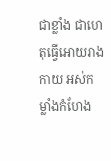ជាខ្លាំង ជាហេតុធ្វើអោយរាងកាយ អស់កម្លាំងកំហែង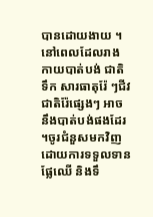បានដោយងាយ ។នៅពេលដែលរាងកាយបាត់បង់ ជាតិទឹក សារធាតុរ៉ែ ៗជីវជាតិរ៉ែផ្សេងៗ អាចនឹងបាត់បង់ផងដែរ ។ចូរជំនួសមកវិញ ដោយការទទួលទានផ្លែឈើ និងទឹ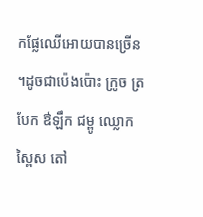កផ្លែឈើអោយបានច្រើន ។ដូចជាប៉េងប៉ោះ ក្រូច ត្របែក ឳឡឹក ជម្ពូ ឈ្លោក ស្ពៃស តៅ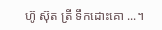ហ៊ូ ស៊ុត ត្រី ទឹកដោះគោ ...។